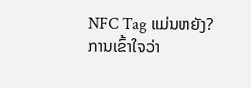NFC Tag ແມ່ນຫຍັງ?
ການເຂົ້າໃຈວ່າ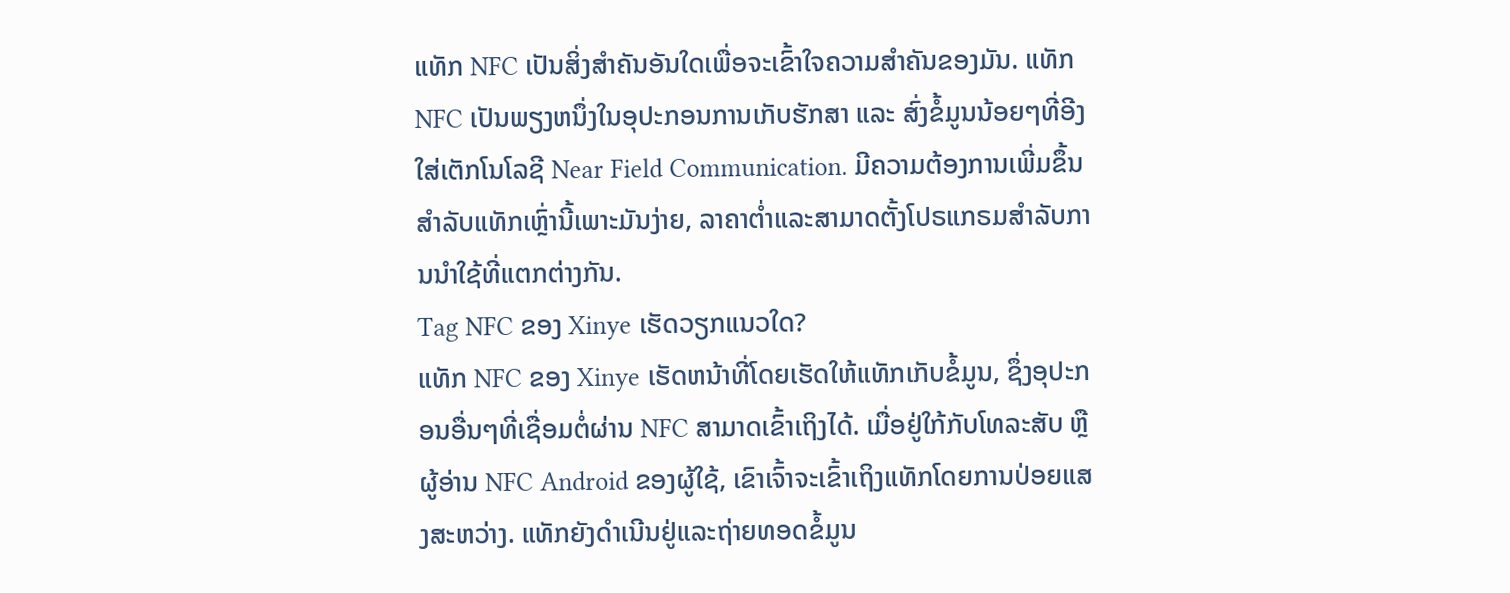ແທັກ NFC ເປັນສິ່ງສໍາຄັນອັນໃດເພື່ອຈະເຂົ້າໃຈຄວາມສໍາຄັນຂອງມັນ. ແທັກ NFC ເປັນພຽງຫນຶ່ງໃນອຸປະກອນການເກັບຮັກສາ ແລະ ສົ່ງຂໍ້ມູນນ້ອຍໆທີ່ອີງໃສ່ເຕັກໂນໂລຊີ Near Field Communication. ມີຄວາມຕ້ອງການເພີ່ມຂຶ້ນສໍາລັບແທັກເຫຼົ່ານີ້ເພາະມັນງ່າຍ, ລາຄາຕໍ່າແລະສາມາດຕັ້ງໂປຣແກຣມສໍາລັບການນໍາໃຊ້ທີ່ແຕກຕ່າງກັນ.
Tag NFC ຂອງ Xinye ເຮັດວຽກແນວໃດ?
ແທັກ NFC ຂອງ Xinye ເຮັດຫນ້າທີ່ໂດຍເຮັດໃຫ້ແທັກເກັບຂໍ້ມູນ, ຊຶ່ງອຸປະກອນອື່ນໆທີ່ເຊື່ອມຕໍ່ຜ່ານ NFC ສາມາດເຂົ້າເຖິງໄດ້. ເມື່ອຢູ່ໃກ້ກັບໂທລະສັບ ຫຼື ຜູ້ອ່ານ NFC Android ຂອງຜູ້ໃຊ້, ເຂົາເຈົ້າຈະເຂົ້າເຖິງແທັກໂດຍການປ່ອຍແສງສະຫວ່າງ. ແທັກຍັງດໍາເນີນຢູ່ແລະຖ່າຍທອດຂໍ້ມູນ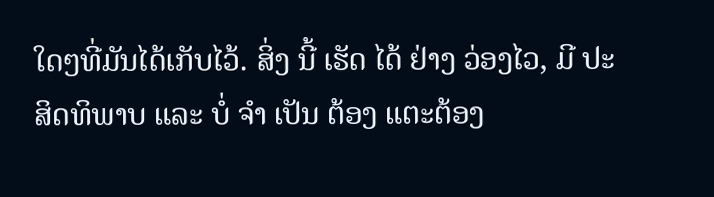ໃດໆທີ່ມັນໄດ້ເກັບໄວ້. ສິ່ງ ນີ້ ເຮັດ ໄດ້ ຢ່າງ ວ່ອງໄວ, ມີ ປະສິດທິພາບ ແລະ ບໍ່ ຈໍາ ເປັນ ຕ້ອງ ແຕະຕ້ອງ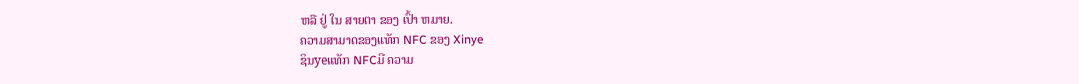ຫລື ຢູ່ ໃນ ສາຍຕາ ຂອງ ເປົ້າ ຫມາຍ.
ຄວາມສາມາດຂອງແທັກ NFC ຂອງ Xinye
ຊິນyeແທັກ NFCມີ ຄວາມ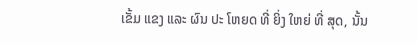ເຂັ້ມ ແຂງ ແລະ ຜົນ ປະ ໂຫຍດ ທີ່ ຍິ່ງ ໃຫຍ່ ທີ່ ສຸດ, ນັ້ນ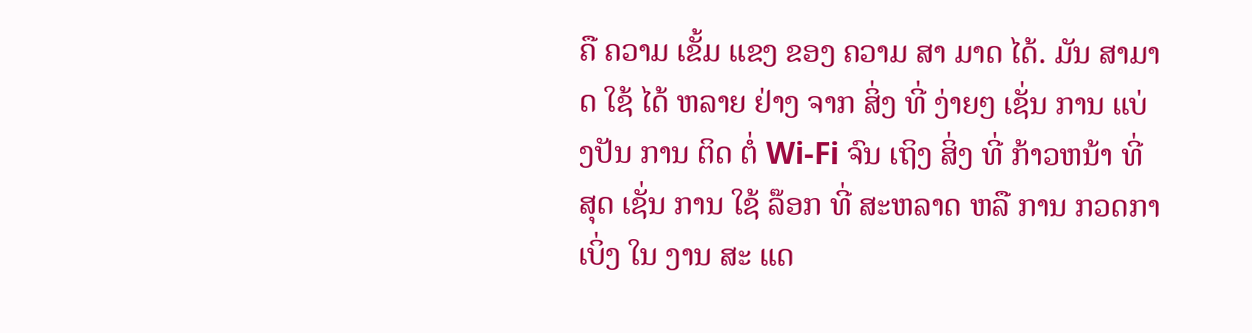ຄື ຄວາມ ເຂັ້ມ ແຂງ ຂອງ ຄວາມ ສາ ມາດ ໄດ້. ມັນ ສາມາດ ໃຊ້ ໄດ້ ຫລາຍ ຢ່າງ ຈາກ ສິ່ງ ທີ່ ງ່າຍໆ ເຊັ່ນ ການ ແບ່ງປັນ ການ ຕິດ ຕໍ່ Wi-Fi ຈົນ ເຖິງ ສິ່ງ ທີ່ ກ້າວຫນ້າ ທີ່ ສຸດ ເຊັ່ນ ການ ໃຊ້ ລ໊ອກ ທີ່ ສະຫລາດ ຫລື ການ ກວດກາ ເບິ່ງ ໃນ ງານ ສະ ແດ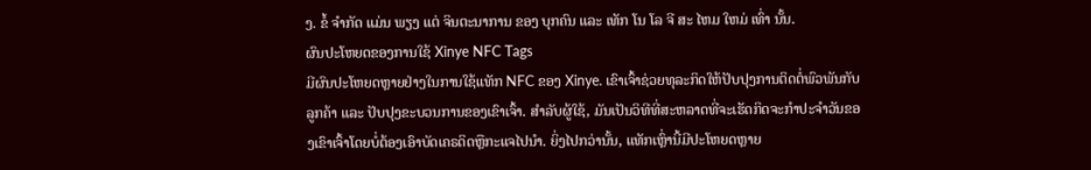ງ. ຂໍ້ ຈໍາກັດ ແມ່ນ ພຽງ ແຕ່ ຈິນຕະນາການ ຂອງ ບຸກຄົນ ແລະ ເທັກ ໂນ ໂລ ຈີ ສະ ໄຫມ ໃຫມ່ ເທົ່າ ນັ້ນ.
ຜົນປະໂຫຍດຂອງການໃຊ້ Xinye NFC Tags
ມີຜົນປະໂຫຍດຫຼາຍຢ່າງໃນການໃຊ້ແທັກ NFC ຂອງ Xinye. ເຂົາເຈົ້າຊ່ວຍທຸລະກິດໃຫ້ປັບປຸງການຕິດຕໍ່ພົວພັນກັບລູກຄ້າ ແລະ ປັບປຸງຂະບວນການຂອງເຂົາເຈົ້າ. ສໍາລັບຜູ້ໃຊ້, ມັນເປັນວິທີທີ່ສະຫລາດທີ່ຈະເຮັດກິດຈະກໍາປະຈໍາວັນຂອງເຂົາເຈົ້າໂດຍບໍ່ຕ້ອງເອົາບັດເຄຣດິດຫຼືກະແຈໄປນໍາ. ຍິ່ງໄປກວ່ານັ້ນ, ແທັກເຫຼົ່ານີ້ມີປະໂຫຍດຫຼາຍ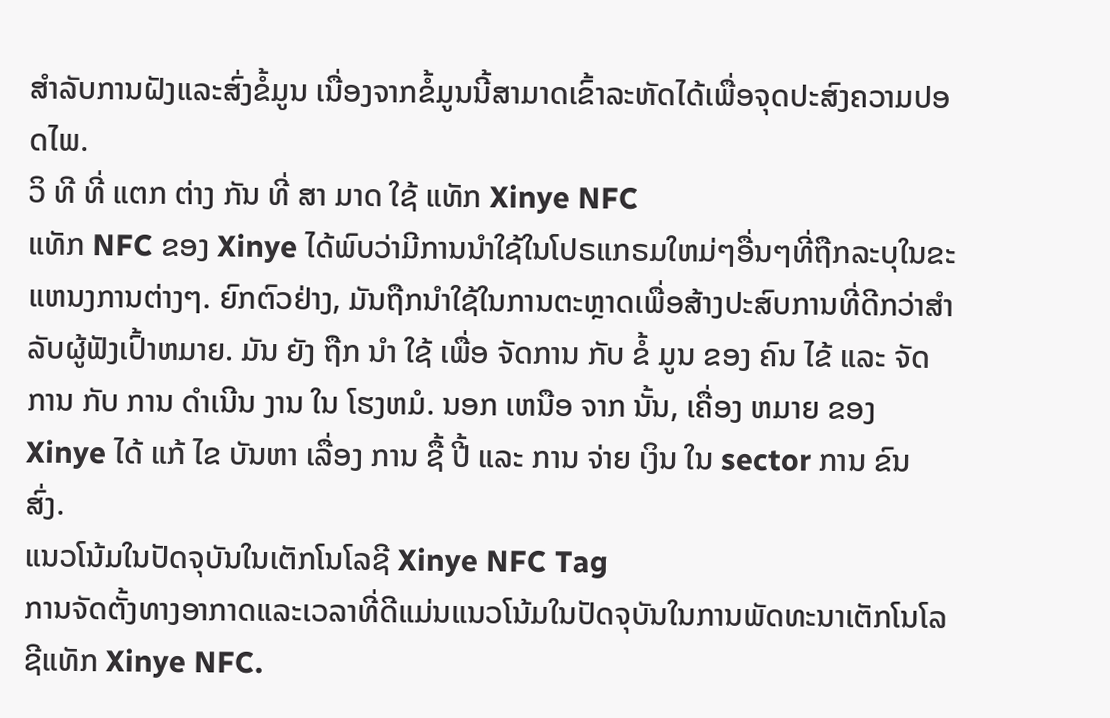ສໍາລັບການຝັງແລະສົ່ງຂໍ້ມູນ ເນື່ອງຈາກຂໍ້ມູນນີ້ສາມາດເຂົ້າລະຫັດໄດ້ເພື່ອຈຸດປະສົງຄວາມປອດໄພ.
ວິ ທີ ທີ່ ແຕກ ຕ່າງ ກັນ ທີ່ ສາ ມາດ ໃຊ້ ແທັກ Xinye NFC
ແທັກ NFC ຂອງ Xinye ໄດ້ພົບວ່າມີການນໍາໃຊ້ໃນໂປຣແກຣມໃຫມ່ໆອື່ນໆທີ່ຖືກລະບຸໃນຂະແຫນງການຕ່າງໆ. ຍົກຕົວຢ່າງ, ມັນຖືກນໍາໃຊ້ໃນການຕະຫຼາດເພື່ອສ້າງປະສົບການທີ່ດີກວ່າສໍາລັບຜູ້ຟັງເປົ້າຫມາຍ. ມັນ ຍັງ ຖືກ ນໍາ ໃຊ້ ເພື່ອ ຈັດການ ກັບ ຂໍ້ ມູນ ຂອງ ຄົນ ໄຂ້ ແລະ ຈັດການ ກັບ ການ ດໍາເນີນ ງານ ໃນ ໂຮງຫມໍ. ນອກ ເຫນືອ ຈາກ ນັ້ນ, ເຄື່ອງ ຫມາຍ ຂອງ Xinye ໄດ້ ແກ້ ໄຂ ບັນຫາ ເລື່ອງ ການ ຊື້ ປີ້ ແລະ ການ ຈ່າຍ ເງິນ ໃນ sector ການ ຂົນ ສົ່ງ.
ແນວໂນ້ມໃນປັດຈຸບັນໃນເຕັກໂນໂລຊີ Xinye NFC Tag
ການຈັດຕັ້ງທາງອາກາດແລະເວລາທີ່ດີແມ່ນແນວໂນ້ມໃນປັດຈຸບັນໃນການພັດທະນາເຕັກໂນໂລຊີແທັກ Xinye NFC.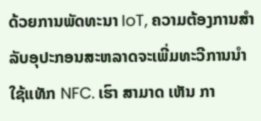ດ້ວຍການພັດທະນາ IoT, ຄວາມຕ້ອງການສໍາລັບອຸປະກອນສະຫລາດຈະເພີ່ມທະວີການນໍາໃຊ້ແທັກ NFC. ເຮົາ ສາມາດ ເຫັນ ກາ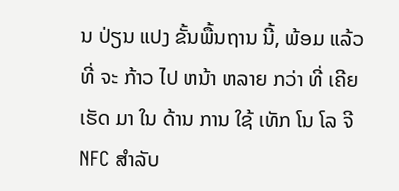ນ ປ່ຽນ ແປງ ຂັ້ນພື້ນຖານ ນີ້, ພ້ອມ ແລ້ວ ທີ່ ຈະ ກ້າວ ໄປ ຫນ້າ ຫລາຍ ກວ່າ ທີ່ ເຄີຍ ເຮັດ ມາ ໃນ ດ້ານ ການ ໃຊ້ ເທັກ ໂນ ໂລ ຈີ NFC ສໍາລັບ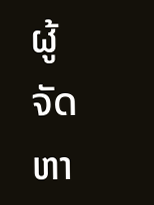ຜູ້ ຈັດ ຫາ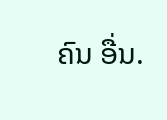ຄົນ ອື່ນ.